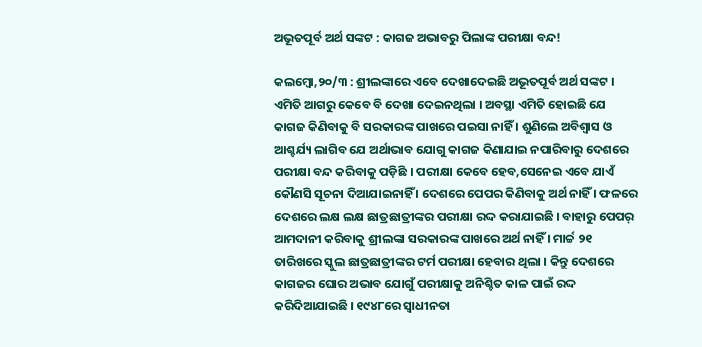ଅଭୂତପୂର୍ବ ଅର୍ଥ ସଙ୍କଟ : କାଗଜ ଅଭାବରୁ ପିଲାଙ୍କ ପରୀକ୍ଷା ବନ୍ଦ!

କଲମ୍ବୋ,୨୦/୩ : ଶ୍ରୀଲଙ୍କାରେ ଏବେ ଦେଖାଦେଇଛି ଅଭୂତପୂର୍ବ ଅର୍ଥ ସଙ୍କଟ । ଏମିତି ଆଗରୁ କେବେ ବି ଦେଖା ଦେଇନଥିଲା । ଅବସ୍ଥା ଏମିତି ହୋଇଛି ଯେ କାଗଜ କିଣିବାକୁ ବି ସରକାରଙ୍କ ପାଖରେ ପଇସା ନାହିଁ । ଶୁଣିଲେ ଅବିଶ୍ୱାସ ଓ ଆଶ୍ଚର୍ଯ୍ୟ ଲାଗିବ ଯେ ଅର୍ଥାଭାବ ଯୋଗୁ କାଗଜ କିଣାଯାଇ ନପାରିବାରୁ ଦେଶରେ ପରୀକ୍ଷା ବନ୍ଦ କରିବାକୁ ପଡ଼ିଛି । ପରୀକ୍ଷା କେବେ ହେବ,ସେନେଇ ଏବେ ଯାଏଁ କୌଣସି ସୂଚନା ଦିଆଯାଇନାହିଁ । ଦେଶରେ ପେପର କିଣିବାକୁ ଅର୍ଥ ନାହିଁ । ଫଳରେ ଦେଶରେ ଲକ୍ଷ ଲକ୍ଷ ଛାତ୍ରଛାତ୍ରୀଙ୍କର ପରୀକ୍ଷା ରଦ୍ଦ କରାଯାଇଛି । ବାହାରୁ ପେପର୍‌ ଆମଦାନୀ କରିବାକୁ ଶ୍ରୀଲଙ୍କା ସରକାରଙ୍କ ପାଖରେ ଅର୍ଥ ନାହିଁ । ମାର୍ଚ୍ଚ ୨୧ ତାରିଖରେ ସ୍କୁଲ ଛାତ୍ରଛାତ୍ରୀଙ୍କର ଟର୍ମ ପରୀକ୍ଷା ହେବାର ଥିଲା । କିନ୍ତୁ ଦେଶରେ କାଗଜର ଘୋର ଅଭାବ ଯୋଗୁଁ ପରୀକ୍ଷାକୁ ଅନିଶ୍ଚିତ କାଳ ପାଇଁ ରଦ୍ଦ କରିଦିଆଯାଇଛି । ୧୯୪୮ରେ ସ୍ୱାଧୀନତା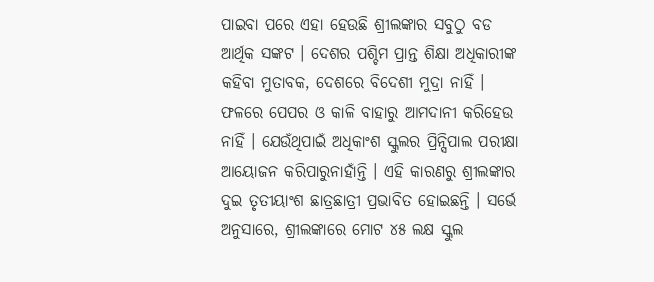ପାଇବା ପରେ ଏହା ହେଉଛି ଶ୍ରୀଲଙ୍କାର ସବୁଠୁ ବଡ ଆର୍ଥିକ ସଙ୍କଟ । ଦେଶର ପଶ୍ଚିମ ପ୍ରାନ୍ତ ଶିକ୍ଷା ଅଧିକାରୀଙ୍କ କହିବା ମୁତାବକ, ଦେଶରେ ବିଦେଶୀ ମୁଦ୍ରା ନାହିଁ । ଫଳରେ ପେପର ଓ କାଳି ବାହାରୁ ଆମଦାନୀ କରିହେଉ ନାହିଁ । ଯେଉଁଥିପାଇଁ ଅଧିକାଂଶ ସ୍କୁଲର ପ୍ରିନ୍ସିପାଲ ପରୀକ୍ଷା ଆୟୋଜନ କରିପାରୁନାହାଁନ୍ତି । ଏହି କାରଣରୁ ଶ୍ରୀଲଙ୍କାର ଦୁଇ ତୃତୀୟାଂଶ ଛାତ୍ରଛାତ୍ରୀ ପ୍ରଭାବିତ ହୋଇଛନ୍ତି । ସର୍ଭେ ଅନୁସାରେ, ଶ୍ରୀଲଙ୍କାରେ ମୋଟ ୪୫ ଲକ୍ଷ ସ୍କୁଲ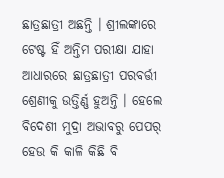ଛାତ୍ରଛାତ୍ରୀ ଅଛନ୍ତି । ଶ୍ରୀଲଙ୍କାରେ ଟେଷ୍ଟ ହିଁ ଅନ୍ତିମ ପରୀକ୍ଷା ଯାହା ଆଧାରରେ ଛାତ୍ରଛାତ୍ରୀ ପରବର୍ତ୍ତୀ ଶ୍ରେଣୀକୁ ଉତ୍ତିର୍ଣ୍ଣ ହୁଅନ୍ତି । ହେଲେ ବିଦେଶୀ ମୁଦ୍ରା ଅଭାବରୁ ପେପର୍‌ ହେଉ କି କାଳି କିଛି ବି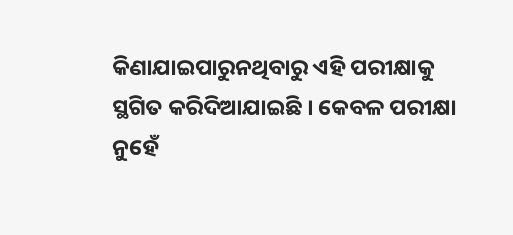କିଣାଯାଇପାରୁନଥିବାରୁ ଏହି ପରୀକ୍ଷାକୁ ସ୍ଥଗିତ କରିଦିଆଯାଇଛି । କେବଳ ପରୀକ୍ଷା ନୁହେଁ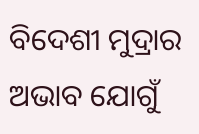ବିଦେଶୀ ମୁଦ୍ରାର ଅଭାବ ଯୋଗୁଁ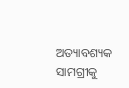ଅତ୍ୟାବଶ୍ୟକ ସାମଗ୍ରୀକୁ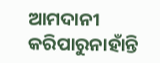ଆମଦାନୀ କରିପାରୁନାହାଁନ୍ତି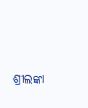ଶ୍ରୀଲଙ୍କା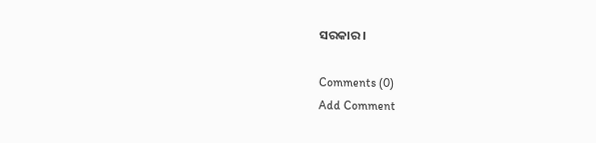ସରକାର ।

Comments (0)
Add Comment